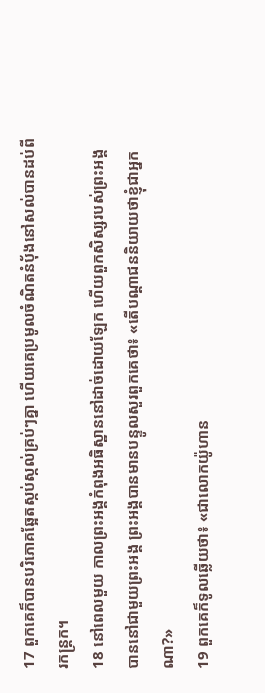17 ពួកគេក៏បានបរិភោគឆ្អែតស្កប់ស្កល់គ្រប់ៗគ្នា ហើយគេប្រមូលចំណិតនំប៉័ងនៅសល់បានដប់ពីរកន្ដ្រក។
18 នៅពេលមួយ កាលព្រះអង្គកំពុងអធិស្ឋាននៅដាច់ដោយឡែក ហើយពួកសិស្សរបស់ព្រះអង្គបាននៅជាមួយព្រះអង្គ ព្រះអង្គបានមានបន្ទូលសួរពួកគេថា៖ «តើបណ្ដាជននិយាយថាខ្ញុំជាអ្នកណា?»
19 ពួកគេក៏ទូលឆ្លើយថា៖ «ជាលោកយ៉ូហាន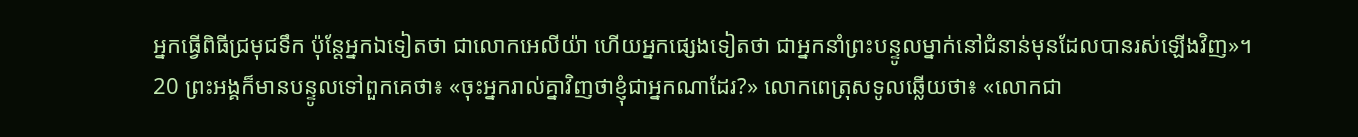អ្នកធ្វើពិធីជ្រមុជទឹក ប៉ុន្ដែអ្នកឯទៀតថា ជាលោកអេលីយ៉ា ហើយអ្នកផ្សេងទៀតថា ជាអ្នកនាំព្រះបន្ទូលម្នាក់នៅជំនាន់មុនដែលបានរស់ឡើងវិញ»។
20 ព្រះអង្គក៏មានបន្ទូលទៅពួកគេថា៖ «ចុះអ្នករាល់គ្នាវិញថាខ្ញុំជាអ្នកណាដែរ?» លោកពេត្រុសទូលឆ្លើយថា៖ «លោកជា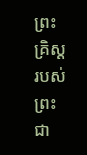ព្រះគ្រិស្ដរបស់ព្រះជា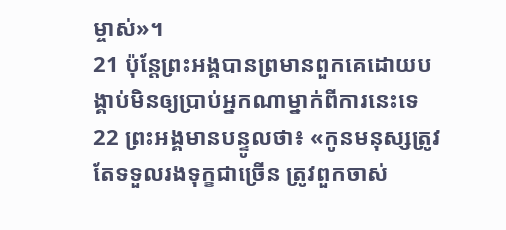ម្ចាស់»។
21 ប៉ុន្ដែព្រះអង្គបានព្រមានពួកគេដោយបង្គាប់មិនឲ្យប្រាប់អ្នកណាម្នាក់ពីការនេះទេ
22 ព្រះអង្គមានបន្ទូលថា៖ «កូនមនុស្សត្រូវតែទទួលរងទុក្ខជាច្រើន ត្រូវពួកចាស់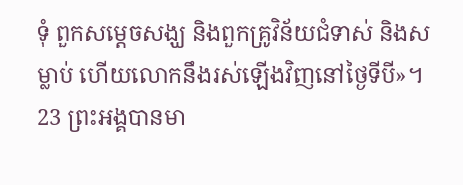ទុំ ពួកសម្ដេចសង្ឃ និងពួកគ្រូវិន័យជំទាស់ និងសម្លាប់ ហើយលោកនឹងរស់ឡើងវិញនៅថ្ងៃទីបី»។
23 ព្រះអង្គបានមា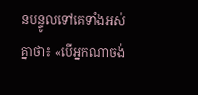នបន្ទូលទៅគេទាំងអស់គ្នាថា៖ «បើអ្នកណាចង់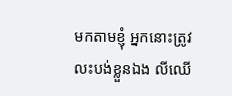មកតាមខ្ញុំ អ្នកនោះត្រូវលះបង់ខ្លួនឯង លីឈើ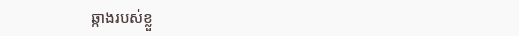ឆ្កាងរបស់ខ្លួ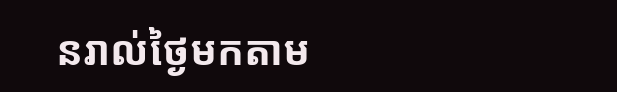នរាល់ថ្ងៃមកតាម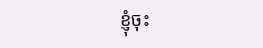ខ្ញុំចុះ